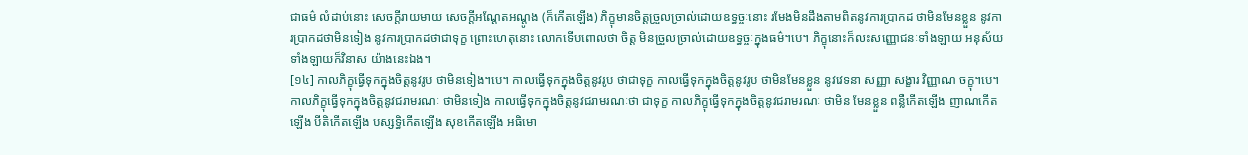ជាធម៌ លំដាប់នោះ សេចក្តីរាយមាយ សេចក្តីអណ្តែតអណ្តូង (ក៏កើតឡើង) ភិក្ខុមានចិត្តច្រួលច្រាល់ដោយឧទ្ធច្ចៈនោះ រមែងមិនដឹងតាមពិតនូវការប្រាកដ ថាមិនមែនខ្លួន នូវការប្រាកដថាមិនទៀង នូវការប្រាកដថាជាទុក្ខ ព្រោះហេតុនោះ លោកទើបពោលថា ចិត្ត មិនច្រួលច្រាល់ដោយឧទ្ធច្ចៈក្នុងធម៌។បេ។ ភិក្ខុនោះក៏លះសញ្ញោជនៈទាំងឡាយ អនុស័យទាំងឡាយក៏វិនាស យ៉ាងនេះឯង។
[១៤] កាលភិក្ខុធ្វើទុកក្នុងចិត្តនូវរូប ថាមិនទៀង។បេ។ កាលធ្វើទុកក្នុងចិត្តនូវរូប ថាជាទុក្ខ កាលធ្វើទុកក្នុងចិត្តនូវរូប ថាមិនមែនខ្លួន នូវវេទនា សញ្ញា សង្ខារ វិញ្ញាណ ចក្ខុ។បេ។ កាលភិក្ខុធ្វើទុកក្នុងចិត្តនូវជរាមរណៈ ថាមិនទៀង កាលធ្វើទុកក្នុងចិត្តនូវជរាមរណៈថា ជាទុក្ខ កាលភិក្ខុធ្វើទុកក្នុងចិត្តនូវជរាមរណៈ ថាមិន មែនខ្លួន ពន្លឺកើតឡើង ញាណកើតឡើង បីតិកើតឡើង បស្សទ្ធិកើតឡើង សុខកើតឡើង អធិមោ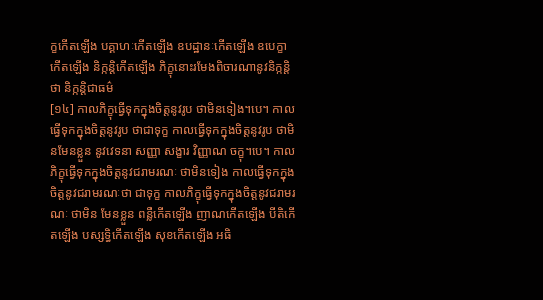ក្ខកើតឡើង បគ្គាហៈកើតឡើង ឧបដ្ឋានៈកើតឡើង ឧបេក្ខាកើតឡើង និក្កន្តិកើតឡើង ភិក្ខុនោះរមែងពិចារណានូវនិក្កន្តិថា និក្កន្តិជាធម៌
[១៤] កាលភិក្ខុធ្វើទុកក្នុងចិត្តនូវរូប ថាមិនទៀង។បេ។ កាលធ្វើទុកក្នុងចិត្តនូវរូប ថាជាទុក្ខ កាលធ្វើទុកក្នុងចិត្តនូវរូប ថាមិនមែនខ្លួន នូវវេទនា សញ្ញា សង្ខារ វិញ្ញាណ ចក្ខុ។បេ។ កាលភិក្ខុធ្វើទុកក្នុងចិត្តនូវជរាមរណៈ ថាមិនទៀង កាលធ្វើទុកក្នុងចិត្តនូវជរាមរណៈថា ជាទុក្ខ កាលភិក្ខុធ្វើទុកក្នុងចិត្តនូវជរាមរណៈ ថាមិន មែនខ្លួន ពន្លឺកើតឡើង ញាណកើតឡើង បីតិកើតឡើង បស្សទ្ធិកើតឡើង សុខកើតឡើង អធិ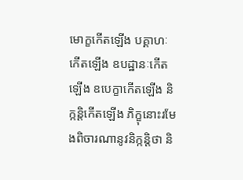មោក្ខកើតឡើង បគ្គាហៈកើតឡើង ឧបដ្ឋានៈកើតឡើង ឧបេក្ខាកើតឡើង និក្កន្តិកើតឡើង ភិក្ខុនោះរមែងពិចារណានូវនិក្កន្តិថា និ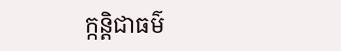ក្កន្តិជាធម៌